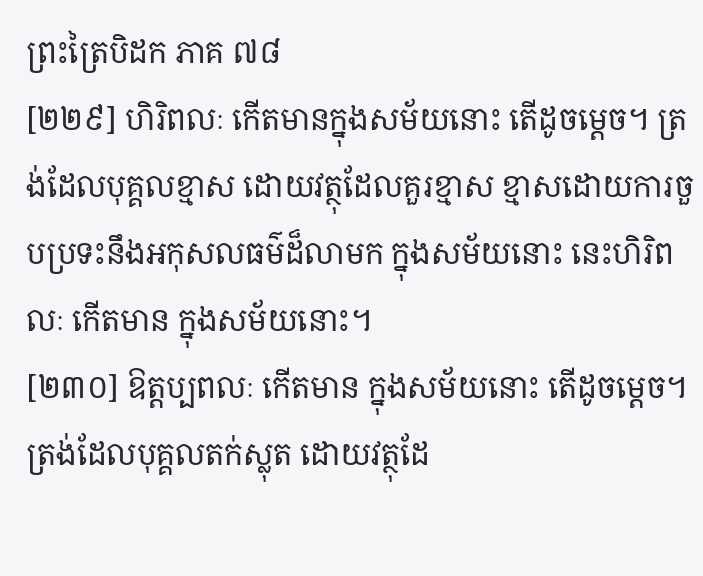ព្រះត្រៃបិដក ភាគ ៧៨
[២២៩] ហិរិពលៈ កើតមានក្នុងសម័យនោះ តើដូចម្តេច។ ត្រង់ដែលបុគ្គលខ្មាស ដោយវត្ថុដែលគួរខ្មាស ខ្មាសដោយការចួបប្រទះនឹងអកុសលធម៌ដ៏លាមក ក្នុងសម័យនោះ នេះហិរិពលៈ កើតមាន ក្នុងសម័យនោះ។
[២៣០] ឱត្តប្បពលៈ កើតមាន ក្នុងសម័យនោះ តើដូចម្តេច។ ត្រង់ដែលបុគ្គលតក់ស្លុត ដោយវត្ថុដែ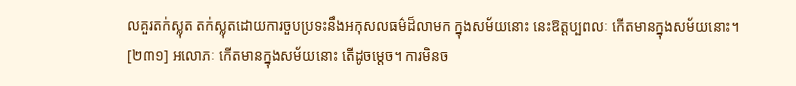លគួរតក់ស្លុត តក់ស្លុតដោយការចួបប្រទះនឹងអកុសលធម៌ដ៏លាមក ក្នុងសម័យនោះ នេះឱត្តប្បពលៈ កើតមានក្នុងសម័យនោះ។
[២៣១] អលោភៈ កើតមានក្នុងសម័យនោះ តើដូចម្តេច។ ការមិនច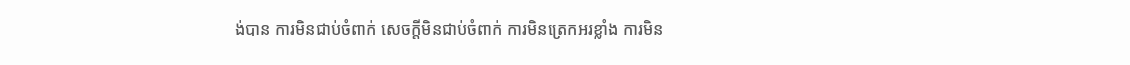ង់បាន ការមិនជាប់ចំពាក់ សេចក្តីមិនជាប់ចំពាក់ ការមិនត្រេកអរខ្លាំង ការមិន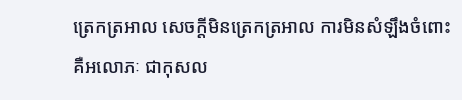ត្រេកត្រអាល សេចក្តីមិនត្រេកត្រអាល ការមិនសំឡឹងចំពោះ គឺអលោភៈ ជាកុសល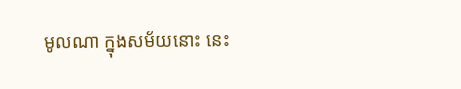មូលណា ក្នុងសម័យនោះ នេះ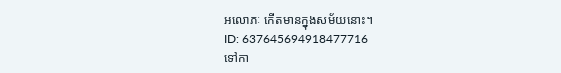អលោភៈ កើតមានក្នុងសម័យនោះ។
ID: 637645694918477716
ទៅកា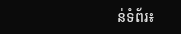ន់ទំព័រ៖